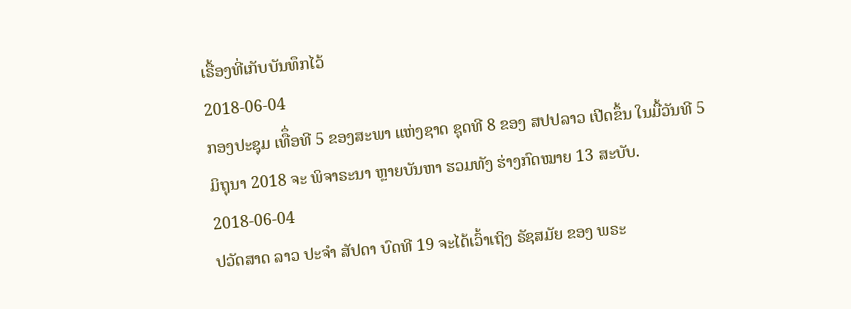ເຣື້ອງທີ່ເກັບບັນທຶກໄວ້
2018-06-04
ກອງປະຊຸມ ເທືຶ່ອທີ 5 ຂອງສະພາ ແຫ່ງຊາດ ຊຸດທີ 8 ຂອງ ສປປລາວ ເປີດຂຶ້ນ ໃນມື້ວັນທີ 5 ມິຖຸນາ 2018 ຈະ ພິຈາຣະນາ ຫຼາຍບັນຫາ ຮວມທັງ ຮ່າງກົດໝາຍ 13 ສະບັບ.
2018-06-04
ປວັດສາດ ລາວ ປະຈໍາ ສັປດາ ບົດທີ 19 ຈະໄດ້ເວົ້າເຖິງ ຣັຊສມັຍ ຂອງ ພຣະ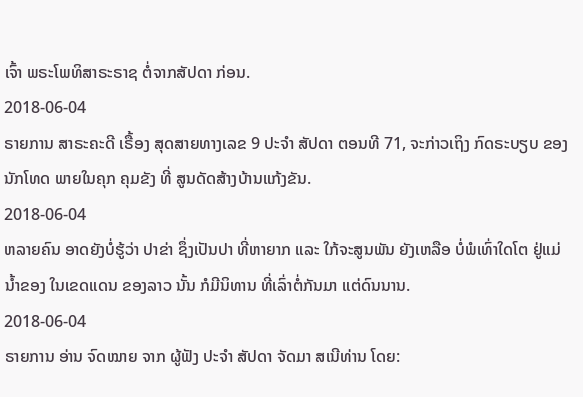ເຈົ້າ ພຣະໂພທິສາຣະຣາຊ ຕໍ່ຈາກສັປດາ ກ່ອນ.
2018-06-04
ຣາຍການ ສາຣະຄະດີ ເຣື້ອງ ສຸດສາຍທາງເລຂ 9 ປະຈໍາ ສັປດາ ຕອນທີ 71, ຈະກ່າວເຖິງ ກົດຣະບຽບ ຂອງນັກໂທດ ພາຍໃນຄຸກ ຄຸມຂັງ ທີ່ ສູນດັດສ້າງບ້ານແກ້ງຂັນ.
2018-06-04
ຫລາຍຄົນ ອາດຍັງບໍ່ຮູ້ວ່າ ປາຂ່າ ຊຶ່ງເປັນປາ ທີ່ຫາຍາກ ແລະ ໃກ້ຈະສູນພັນ ຍັງເຫລືອ ບໍ່ພໍເທົ່າໃດໂຕ ຢູ່ແມ່ນໍ້າຂອງ ໃນເຂດແດນ ຂອງລາວ ນັ້ນ ກໍມີນິທານ ທີ່ເລົ່າຕໍ່ກັນມາ ແຕ່ດົນນານ.
2018-06-04
ຣາຍການ ອ່ານ ຈົດໝາຍ ຈາກ ຜູ້ຟັງ ປະຈຳ ສັປດາ ຈັດມາ ສເນີທ່ານ ໂດຍ: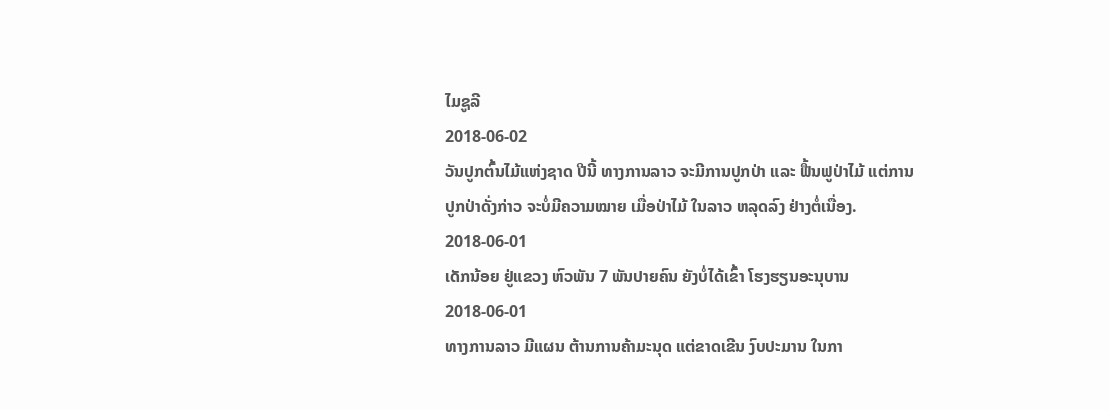ໄມຊູລີ
2018-06-02
ວັນປູກຕົ້ນໄມ້ແຫ່ງຊາດ ປີນີ້ ທາງການລາວ ຈະມີການປູກປ່າ ແລະ ຟື້ນຟູປ່າໄມ້ ແຕ່ການປູກປ່າດັ່ງກ່າວ ຈະບໍ່ມີຄວາມໝາຍ ເມື່ອປ່າໄມ້ ໃນລາວ ຫລຸດລົງ ຢ່າງຕໍ່ເນື່ອງ.
2018-06-01
ເດັກນ້ອຍ ຢູ່ແຂວງ ຫົວພັນ 7 ພັນປາຍຄົນ ຍັງບໍ່ໄດ້ເຂົ້າ ໂຮງຮຽນອະນຸບານ
2018-06-01
ທາງການລາວ ມີແຜນ ຕ້ານການຄ້າມະນຸດ ແຕ່ຂາດເຂີນ ງົບປະມານ ໃນກາ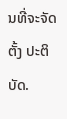ນທີ່ຈະຈັດຕັ້ງ ປະຕິບັດ.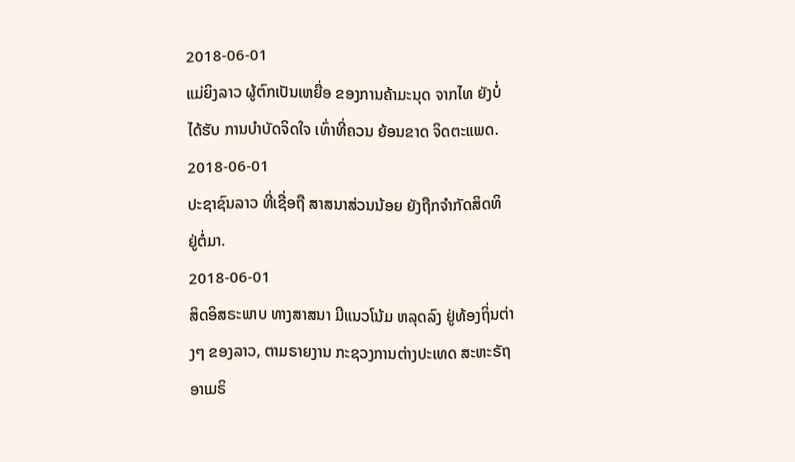2018-06-01
ແມ່ຍິງລາວ ຜູ້ຕົກເປັນເຫຍື່ອ ຂອງການຄ້າມະນຸດ ຈາກໄທ ຍັງບໍ່ໄດ້ຮັບ ການບຳບັດຈິດໃຈ ເທົ່າທີ່ຄວນ ຍ້ອນຂາດ ຈິດຕະແພດ.
2018-06-01
ປະຊາຊົນລາວ ທີ່ເຊື່ອຖື ສາສນາສ່ວນນ້ອຍ ຍັງຖືກຈໍາກັດສິດທິ ຢູ່ຕໍ່ມາ.
2018-06-01
ສິດອິສຣະພາບ ທາງສາສນາ ມີແນວໂນ້ມ ຫລຸດລົງ ຢູ່ທ້ອງຖິ່ນຕ່າງໆ ຂອງລາວ, ຕາມຣາຍງານ ກະຊວງການຕ່າງປະເທດ ສະຫະຣັຖ ອາເມຣິ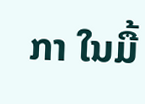ກາ ໃນມື້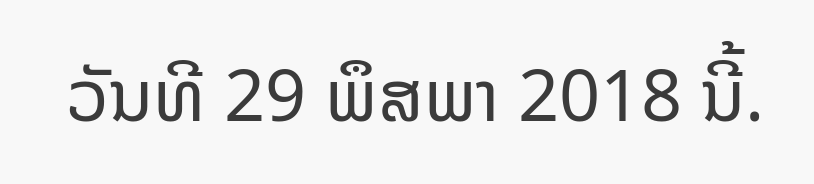ວັນທີ 29 ພຶສພາ 2018 ນີ້.